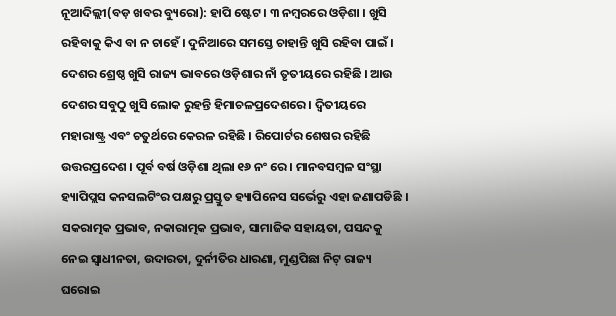ନୂଆଦିଲ୍ଲୀ(ବଡ଼ ଖବର ବ୍ୟୁରୋ): ହାପି ଷ୍ଟେଟ । ୩ ନମ୍ବରରେ ଓଡ଼ିଶା । ଖୁସି ରହିବାକୁ କିଏ ବା ନ ଚାହେଁ । ଦୁନିଆରେ ସମସ୍ତେ ଚାହାନ୍ତି ଖୁସି ରହିବା ପାଇଁ । ଦେଶର ଶ୍ରେଷ୍ଠ ଖୁସି ରାଜ୍ୟ ଭାବରେ ଓଡ଼ିଶାର ନାଁ ତୃତୀୟରେ ରହିଛି । ଆଉ ଦେଶର ସବୁଠୁ ଖୁସି ଲୋକ ରୁହନ୍ତି ହିମାଚଳପ୍ରଦେଶରେ । ଦ୍ୱିତୀୟରେ ମହାରାଷ୍ଟ୍ର ଏବଂ ଚତୁର୍ଥରେ କେରଳ ରହିଛି । ରିପୋର୍ଟର ଶେଷର ରହିଛି ଉତ୍ତରପ୍ରଦେଶ । ପୂର୍ବ ବର୍ଷ ଓଡ଼ିଶା ଥିଲା ୧୬ ନଂ ରେ । ମାନବସମ୍ବଳ ସଂସ୍ଥା ହ୍ୟାପିପ୍ଲସ କନସଲଟିଂର ପକ୍ଷରୁ ପ୍ରସ୍ତୁତ ହ୍ୟାପିନେସ ସର୍ଭେରୁ ଏହା ଜଣାପଡିଛି । ସକରାତ୍ମକ ପ୍ରଭାବ, ନକାରାତ୍ମକ ପ୍ରଭାବ, ସାମାଜିକ ସହାୟତା, ପସନ୍ଦକୁ ନେଇ ସ୍ୱାଧୀନତା, ଉଦାରତା, ଦୁର୍ନୀତିର ଧାରଣା, ମୁଣ୍ଡପିଛା ନିଟ୍ ରାଜ୍ୟ ଘରୋଇ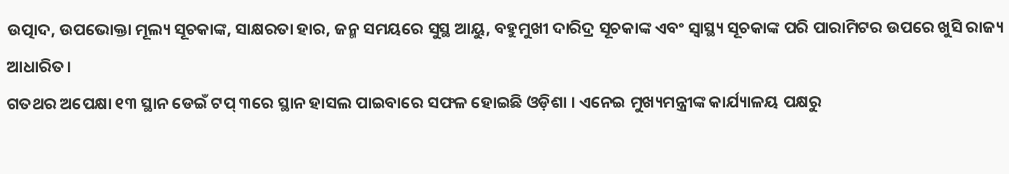ଉତ୍ପାଦ, ଉପଭୋକ୍ତା ମୂଲ୍ୟ ସୂଚକାଙ୍କ, ସାକ୍ଷରତା ହାର, ଜନ୍ମ ସମୟରେ ସୁସ୍ଥ ଆୟୁ, ବହୁମୁଖୀ ଦାରିଦ୍ର ସୂଚକାଙ୍କ ଏବଂ ସ୍ୱାସ୍ଥ୍ୟ ସୂଚକାଙ୍କ ପରି ପାରାମିଟର ଉପରେ ଖୁସି ରାଜ୍ୟ ଆଧାରିତ।
ଗତଥର ଅପେକ୍ଷା ୧୩ ସ୍ଥାନ ଡେଇଁ ଟପ୍ ୩ରେ ସ୍ଥାନ ହାସଲ ପାଇବାରେ ସଫଳ ହୋଇଛି ଓଡ଼ିଶା । ଏନେଇ ମୁଖ୍ୟମନ୍ତ୍ରୀଙ୍କ କାର୍ଯ୍ୟାଳୟ ପକ୍ଷରୁ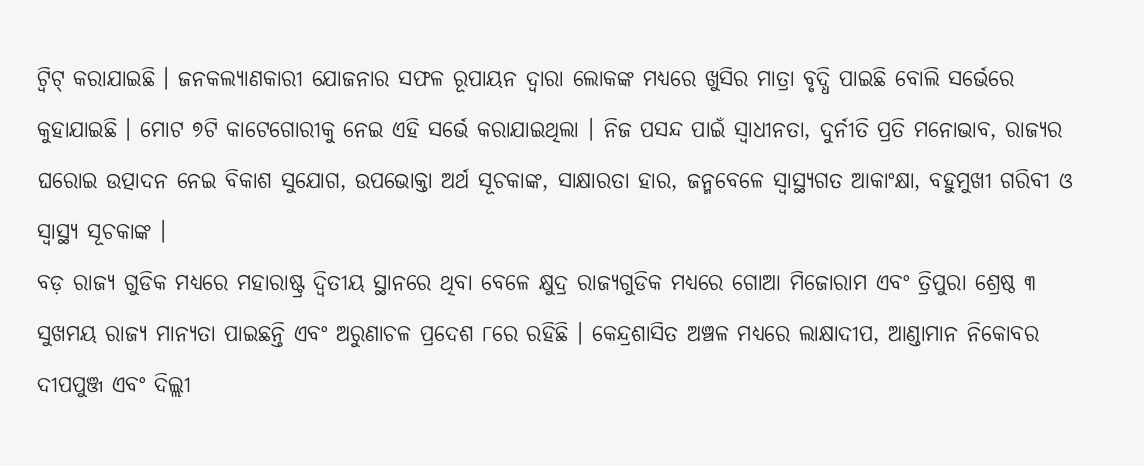ଟ୍ୱିଟ୍ କରାଯାଇଛି । ଜନକଲ୍ୟାଣକାରୀ ଯୋଜନାର ସଫଳ ରୂପାୟନ ଦ୍ୱାରା ଲୋକଙ୍କ ମଧ୍ୟରେ ଖୁସିର ମାତ୍ରା ବୃଦ୍ଧି ପାଇଛି ବୋଲି ସର୍ଭେରେ କୁହାଯାଇଛି । ମୋଟ ୭ଟି କାଟେଗୋରୀକୁ ନେଇ ଏହି ସର୍ଭେ କରାଯାଇଥିଲା । ନିଜ ପସନ୍ଦ ପାଇଁ ସ୍ୱାଧୀନତା, ଦୁର୍ନୀତି ପ୍ରତି ମନୋଭାବ, ରାଜ୍ୟର ଘରୋଇ ଉତ୍ପାଦନ ନେଇ ବିକାଶ ସୁଯୋଗ, ଉପଭୋକ୍ତା ଅର୍ଥ ସୂଚକାଙ୍କ, ସାକ୍ଷାରତା ହାର, ଜନ୍ମବେଳେ ସ୍ୱାସ୍ଥ୍ୟଗତ ଆକାଂକ୍ଷା, ବହୁମୁଖୀ ଗରିବୀ ଓ ସ୍ୱାସ୍ଥ୍ୟ ସୂଚକାଙ୍କ ।
ବଡ଼ ରାଜ୍ୟ ଗୁଡିକ ମଧ୍ୟରେ ମହାରାଷ୍ଟ୍ର ଦ୍ୱିତୀୟ ସ୍ଥାନରେ ଥିବା ବେଳେ କ୍ଷୁଦ୍ର ରାଜ୍ୟଗୁଡିକ ମଧ୍ୟରେ ଗୋଆ ମିଜୋରାମ ଏବଂ ତ୍ରିପୁରା ଶ୍ରେଷ୍ଠ ୩ ସୁଖମୟ ରାଜ୍ୟ ମାନ୍ୟତା ପାଇଛନ୍ତି ଏବଂ ଅରୁଣାଚଳ ପ୍ରଦେଶ ୮ରେ ରହିଛି । କେନ୍ଦ୍ରଶାସିତ ଅଞ୍ଚଳ ମଧ୍ୟରେ ଲାକ୍ଷାଦୀପ, ଆଣ୍ଡାମାନ ନିକୋବର ଦୀପପୁଞ୍ଜ ଏବଂ ଦିଲ୍ଲୀ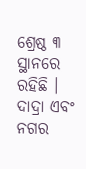ଶ୍ରେଷ୍ଠ ୩ ସ୍ଥାନରେ ରହିଛି । ଦାଦ୍ରା ଏବଂ ନଗର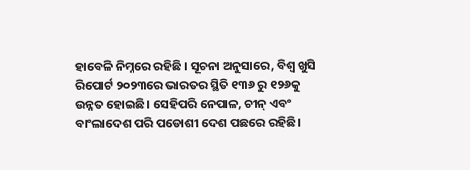ହାବେଳି ନିମ୍ନରେ ରହିଛି । ସୂଚନା ଅନୁସାରେ, ବିଶ୍ୱ ଖୁସି ରିପୋର୍ଟ ୨୦୨୩ରେ ଭାରତର ସ୍ଥିତି ୧୩୬ ରୁ ୧୨୬କୁ ଉନ୍ନତ ହୋଇଛି। ସେହିପରି ନେପାଳ, ଚୀନ୍ ଏବଂ ବାଂଲାଦେଶ ପରି ପଡୋଶୀ ଦେଶ ପଛରେ ରହିଛି।